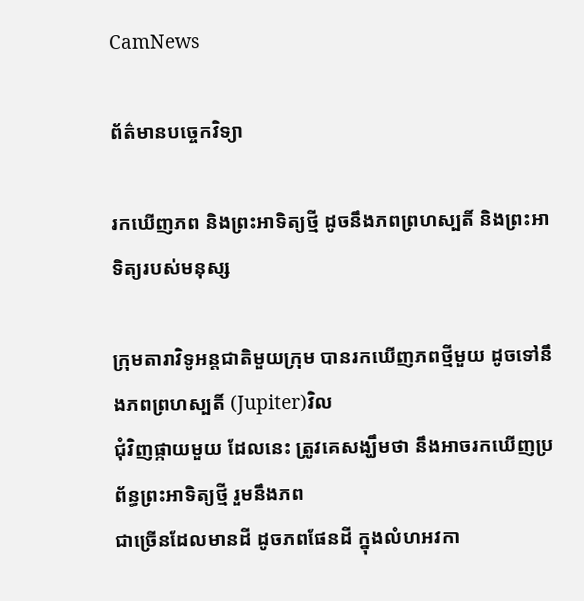CamNews

ព័ត៌មានបច្ចេកវិទ្យា

រកឃើញភព និងព្រះអាទិត្យថ្មី ដូចនឹងភពព្រហស្បតិ៍ និងព្រះអាទិត្យរបស់មនុស្ស

ក្រុមតារាវិទូអន្តជាតិមួយក្រុម បានរកឃើញភពថ្មីមួយ ដូចទៅនឹងភពព្រហស្បតិ៍ (Jupiter)វិល
ជុំវិញផ្កាយមួយ ដែលនេះ ត្រូវគេសង្ឃឹមថា នឹងអាចរកឃើញប្រព័ន្ធព្រះអាទិត្យថ្មី រួមនឹងភព
ជាច្រើនដែលមានដី ដូចភពផែនដី ក្នុងលំហអវកា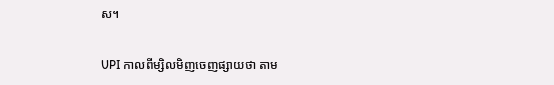ស។

UPI កាលពីម្សិលមិញចេញផ្សាយថា តាម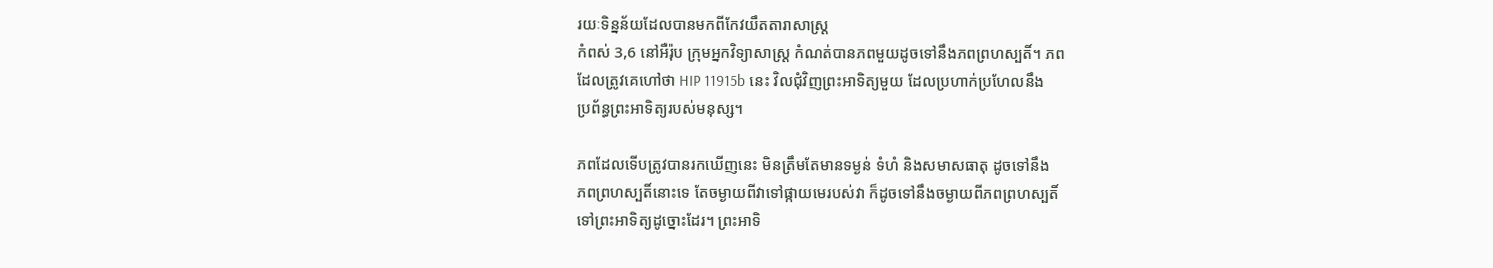រយៈទិន្នន័យដែលបានមកពីកែវយឹតតារាសាស្ដ្រ
កំពស់ 3,6 នៅអឺរ៉ុប ក្រុមអ្នកវិទ្យាសាស្ដ្រ កំណត់បានភពមួយដូចទៅនឹងភពព្រហស្បតិ៍។ ភព
ដែលត្រូវគេហៅថា HIP 11915b នេះ វិលជុំវិញព្រះអាទិត្យមួយ ដែលប្រហាក់ប្រហែលនឹង
ប្រព័ន្ធព្រះអាទិត្យរបស់មនុស្ស។

ភពដែលទើបត្រូវបានរកឃើញនេះ មិនត្រឹមតែមានទម្ងន់ ទំហំ និងសមាសធាតុ ដូចទៅនឹង
ភពព្រហស្បតិ៍នោះទេ តែចម្ងាយពីវាទៅផ្កាយមេរបស់វា ក៏ដូចទៅនឹងចម្ងាយពីភពព្រហស្បតិ៍
ទៅព្រះអាទិត្យដូច្នោះដែរ។ ព្រះអាទិ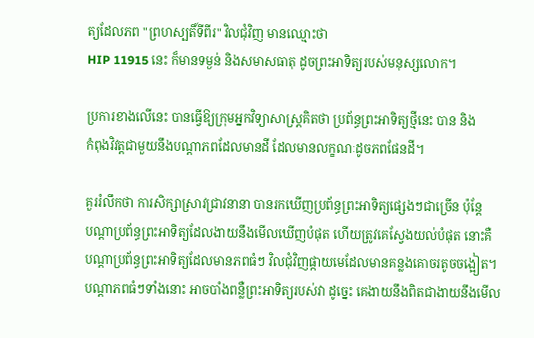ត្យដែលភព "ព្រហស្បតិ៍ទីពីរ" វិលជុំវិញ មានឈ្មោះថា
HIP 11915 នេះ ក៏មានទម្ងន់ និងសមាសធាតុ ដូចព្រះអាទិត្យរបស់មនុស្សលោក។

ប្រការខាងលើនេះ បានធ្វើឱ្យក្រុមអ្នកវិទ្យាសាស្ដ្រគិតថា ប្រព័ន្ធព្រះអាទិត្យថ្មីនេះ បាន និង
កំពុងវិវត្តជាមួយនឹងបណ្ដាភពដែលមានដី ដែលមានលក្ខណៈដូចភពផែនដី។

គួររំលឹកថា ការសិក្សាស្រាវជ្រាវនានា បានរកឃើញប្រព័ន្ធព្រះអាទិត្យផ្សេងៗជាច្រើន ប៉ុន្តែ
បណ្ដាប្រព័ន្ធព្រះអាទិត្យដែលងាយនឹងមើលឃើញបំផុត ហើយត្រូវគេស្វែងយល់បំផុត នោះគឺ
បណ្ដាប្រព័ន្ធព្រះអាទិត្យដែលមានភពធំៗ វិលជុំវិញផ្កាយមេដែលមានគន្លងគោចរតូចចង្អៀត។
បណ្ដាភពធំៗទាំងនោះ អាចបាំងពន្លឺព្រះអាទិត្យរបស់វា ដូច្នេះ គេងាយនឹងពិតជាងាយនឹងមើល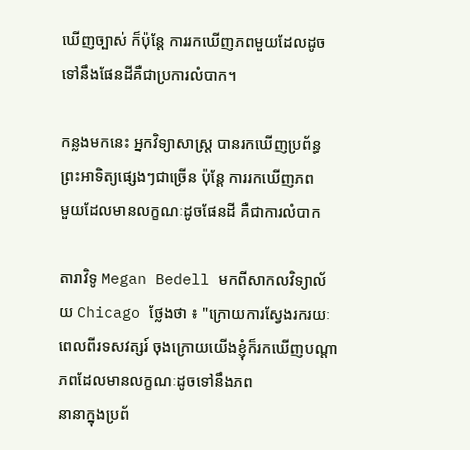ឃើញច្បាស់ ក៏ប៉ុន្តែ ការរកឃើញភពមួយដែលដូចទៅនឹងផែនដីគឺជាប្រការលំបាក។

កន្លងមកនេះ អ្នកវិទ្យាសាស្រ្ដ បានរកឃើញប្រព័ន្ធព្រះអាទិត្យផ្សេងៗជាច្រើន ប៉ុន្តែ ការរកឃើញភព
មួយដែលមានលក្ខណៈដូចផែនដី គឺជាការលំបាក

តារាវិទូ Megan Bedell មកពីសាកលវិទ្យាល័យ Chicago ថ្លែងថា ៖ "ក្រោយការស្វែងរករយៈ
ពេលពីរទសវត្សរ៍ ចុងក្រោយយើងខ្ញុំក៏រកឃើញបណ្ដាភពដែលមានលក្ខណៈដូចទៅនឹងភព
នានាក្នុងប្រព័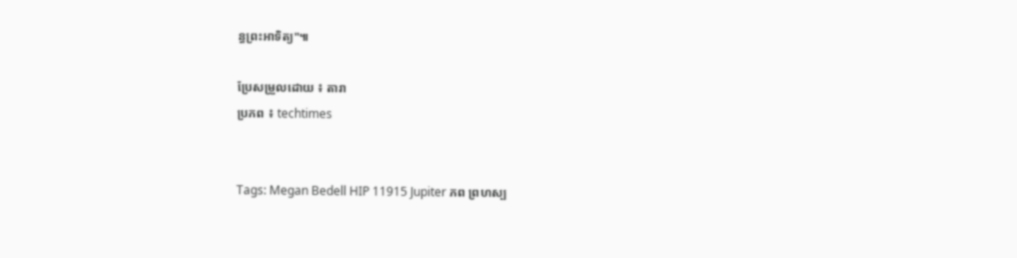ន្ធព្រះអាទិត្យ"៕

ប្រែសម្រួលដោយ ៖ តារា
ប្រភព ៖ techtimes


Tags: Megan Bedell HIP 11915 Jupiter ភព ព្រហស្ប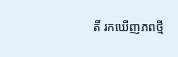តិ៍ រកឃើញភពថ្មី